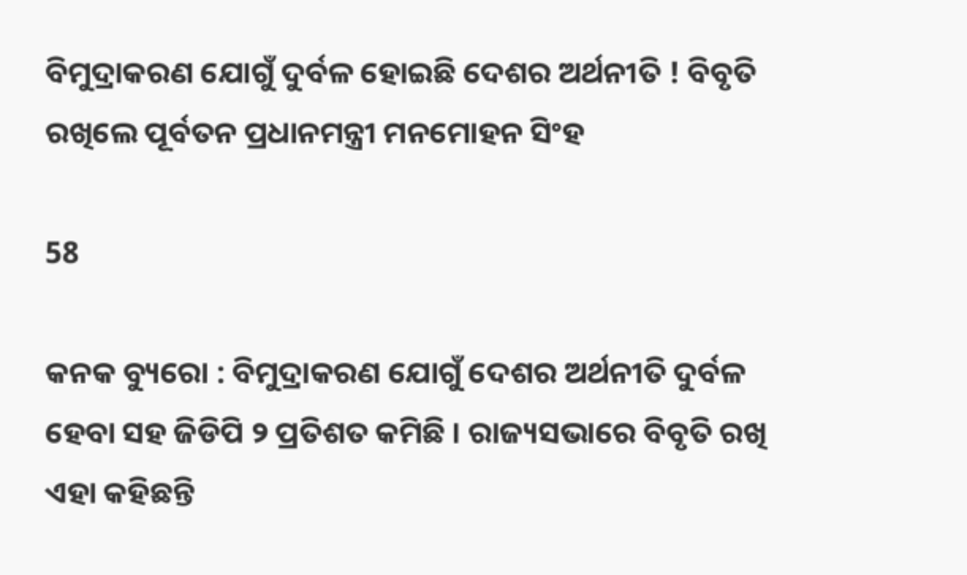ବିମୁଦ୍ରାକରଣ ଯୋଗୁଁ ଦୁର୍ବଳ ହୋଇଛି ଦେଶର ଅର୍ଥନୀତି ! ବିବୃତି ରଖିଲେ ପୂର୍ବତନ ପ୍ରଧାନମନ୍ତ୍ରୀ ମନମୋହନ ସିଂହ

58

କନକ ବ୍ୟୁରୋ : ବିମୁଦ୍ରାକରଣ ଯୋଗୁଁ ଦେଶର ଅର୍ଥନୀତି ଦୁର୍ବଳ ହେବା ସହ ଜିଡିପି ୨ ପ୍ରତିଶତ କମିଛି । ରାଜ୍ୟସଭାରେ ବିବୃତି ରଖି ଏହା କହିଛନ୍ତି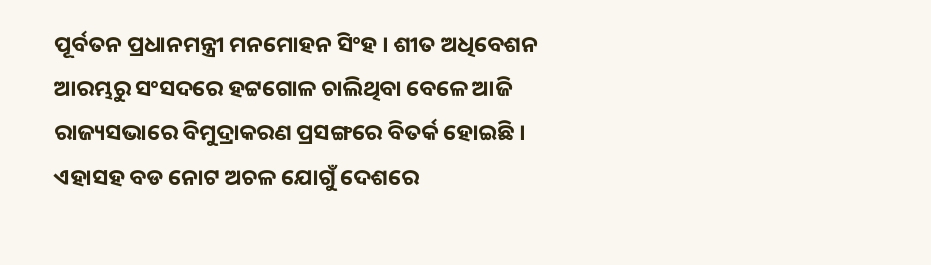ପୂର୍ବତନ ପ୍ରଧାନମନ୍ତ୍ରୀ ମନମୋହନ ସିଂହ । ଶୀତ ଅଧିବେଶନ ଆରମ୍ଭରୁ ସଂସଦରେ ହଟ୍ଟଗୋଳ ଚାଲିଥିବା ବେଳେ ଆଜି ରାଜ୍ୟସଭାରେ ବିମୁଦ୍ରାକରଣ ପ୍ରସଙ୍ଗରେ ବିତର୍କ ହୋଇଛି । ଏହାସହ ବଡ ନୋଟ ଅଚଳ ଯୋଗୁଁ ଦେଶରେ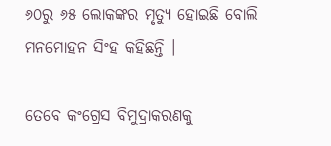୬୦ରୁ ୬୫ ଲୋକଙ୍କର ମୃତ୍ୟୁ ହୋଇଛି ବୋଲି ମନମୋହନ ସିଂହ କହିଛନ୍ତି ।

ତେବେ କଂଗ୍ରେସ ବିମୁଦ୍ରାକରଣକୁ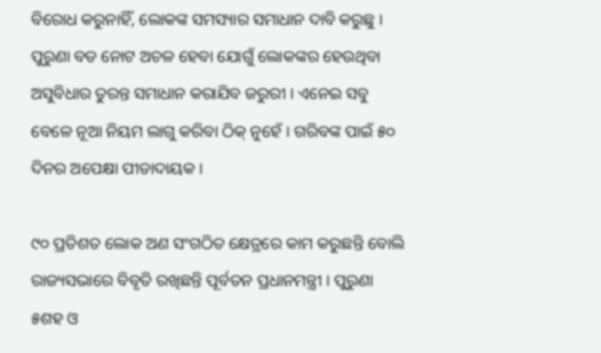ବିରୋଧ କରୁନାହିଁ, ଲୋକଙ୍କ ସମସ୍ୟାର ସମାଧାନ ଦାବି କରୁଛୁ । ପୁରୁଣା ବଡ ନୋଟ ଅଚଳ ହେବା ଯୋଗୁଁ ଲୋକଙ୍କର ହେଉଥିବା ଅସୁବିଧାର ତୁରନ୍ତ ସମାଧାନ କରାଯିବ ଜରୁରୀ । ଏନେଇ ସବୁ ବେଳେ ନୂଆ ନିୟମ ଲାଗୁ କରିବା ଠିକ୍ ନୁହେଁ । ଗରିବଙ୍କ ପାଇଁ ୫୦ ଦିନର ଅପେକ୍ଷା ପୀଡାଦାୟକ ।

୯୦ ପ୍ରତିଶତ ଲୋକ ଅଣ ସଂଗଠିତ କ୍ଷେତ୍ରରେ କାମ କରୁଛନ୍ତି ବୋଲି ରାଜ୍ୟସଭାରେ ବିବୃତି ରଖିଛନ୍ତି ପୂର୍ବତନ ପ୍ରଧାନମନ୍ତ୍ରୀ । ପୁରୁଣା ୫ଶହ ଓ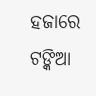ହଜାରେ ଟଙ୍କିଆ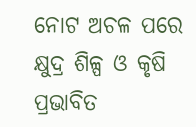ନୋଟ ଅଚଳ ପରେ କ୍ଷୁଦ୍ର ଶିଳ୍ପ ଓ କୃଷି ପ୍ରଭାବିତ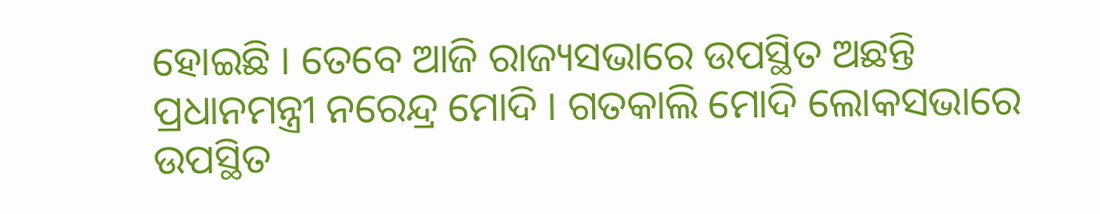ହୋଇଛି । ତେବେ ଆଜି ରାଜ୍ୟସଭାରେ ଉପସ୍ଥିତ ଅଛନ୍ତି ପ୍ରଧାନମନ୍ତ୍ରୀ ନରେନ୍ଦ୍ର ମୋଦି । ଗତକାଲି ମୋଦି ଲୋକସଭାରେ ଉପସ୍ଥିତ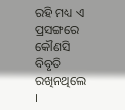ରହି ମଧ୍ୟ ଏ ପ୍ରସଙ୍ଗରେ କୌଣସି ବିବୃତି ରଖିନଥିଲେ ।